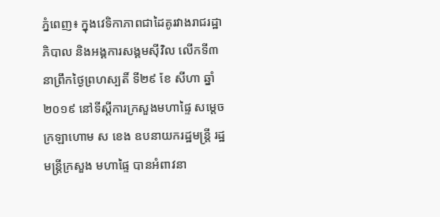ភ្នំពេញ៖ ក្នុងវេទិកាភាពជាដៃគូរវាងរាជរដ្ឋាភិបាល និងអង្គការសង្គមស៊ីវិល លើកទី៣ នាព្រឹកថ្ងៃព្រហស្បតិ៍ ទី២៩ ខែ សីហា ឆ្នាំ២០១៩ នៅទីស្តីការក្រសួងមហាផ្ទៃ សម្តេចក្រឡាហោម ស ខេង ឧបនាយករដ្ឋមន្រ្តី រដ្ឋមន្រ្តីក្រសួង មហាផ្ទៃ បានអំពាវនា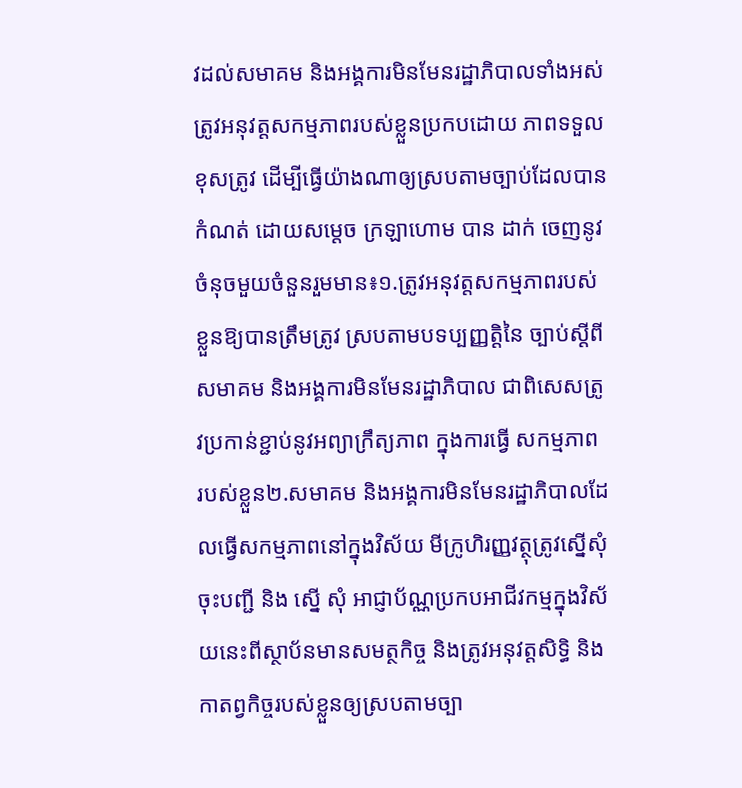វដល់សមាគម និងអង្គការមិនមែនរដ្ឋាភិបាលទាំងអស់ត្រូវអនុវត្តសកម្មភាពរបស់ខ្លួនប្រកបដោយ ភាពទទួលខុសត្រូវ ដើម្បីធ្វើយ៉ាងណាឲ្យស្របតាមច្បាប់ដែលបានកំណត់ ដោយសម្តេច ក្រឡាហោម បាន ដាក់ ចេញនូវចំនុចមួយចំនួនរួមមាន៖១.ត្រូវអនុវត្តសកម្មភាពរបស់ខ្លួនឱ្យបានត្រឹមត្រូវ ស្របតាមបទប្បញ្ញត្តិនៃ ច្បាប់ស្តីពី សមាគម និងអង្គការមិនមែនរដ្ឋាភិបាល ជាពិសេសត្រូវប្រកាន់ខ្ជាប់នូវអព្យាក្រឹត្យភាព ក្នុងការធ្វើ សកម្មភាព របស់ខ្លួន២.សមាគម និងអង្គការមិនមែនរដ្ឋាភិបាលដែលធ្វើសកម្មភាពនៅក្នុងវិស័យ មីក្រូហិរញ្ញវត្ថុត្រូវស្នើសុំចុះបញ្ជី និង ស្នើ សុំ អាជ្ញាប័ណ្ណប្រកបអាជីវកម្មក្នុងវិស័យនេះពីស្ថាប័នមានសមត្ថកិច្ច និងត្រូវអនុវត្តសិទ្ធិ និង កាតព្វកិច្ចរបស់ខ្លួនឲ្យស្របតាមច្បា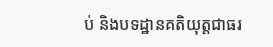ប់ និងបទដ្ឋានគតិយុត្តជាធរ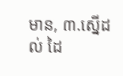មាន, ៣.ស្នើដល់ ដៃ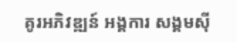គូរអភិវឌ្ឍន៍ អង្គការ សង្គមស៊ី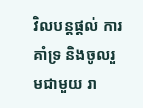វិលបន្តផ្តល់ ការគាំទ្រ និងចូលរួមជាមួយ រា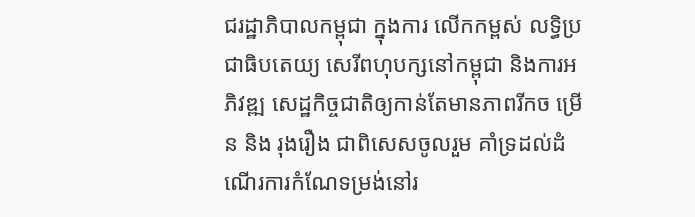ជរដ្ឋាភិបាលកម្ពុជា ក្នុងការ លើកកម្ពស់ លទ្ធិប្រជាធិបតេយ្យ សេរីពហុបក្សនៅកម្ពុជា និងការអភិវឌ្ឍ សេដ្ឋកិច្ចជាតិឲ្យកាន់តែមានភាពរីកច ម្រើន និង រុងរឿង ជាពិសេសចូលរួម គាំទ្រដល់ដំណើរការកំណែទម្រង់នៅរ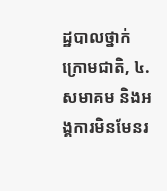ដ្ឋបាលថ្នាក់ក្រោមជាតិ, ៤.សមាគម និងអង្គការមិនមែនរ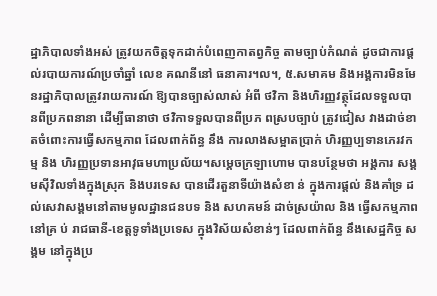ដ្ឋាភិបាលទាំងអស់ ត្រូវយកចិត្តទុកដាក់បំពេញកាតព្វកិច្ច តាមច្បាប់កំណត់ ដូចជាការផ្តល់របាយការណ៍ប្រចាំឆ្នាំ លេខ គណនីនៅ ធនាគារ។ល។, ៥.សមាគម និងអង្គការមិនមែនរដ្ឋាភិបាលត្រូវរាយការណ៍ ឱ្យបានច្បាស់លាស់ អំពី ថវិកា និងហិរញ្ញវត្ថុដែលទទួលបានពីប្រភពនានា ដើម្បីធានាថា ថវិកាទទួលបានពីប្រភ ពស្របច្បាប់ ត្រូវជៀស វាងដាច់ខាតចំពោះការធ្វើសកម្មភាព ដែលពាក់ព័ន្ធ នឹង ការលាងសម្អាតប្រាក់ ហិរញ្ញប្បទានភេរវកម្ម និង ហិរញ្ញប្រទានអាវុធមហាប្រល័យ។សម្តេចក្រឡាហោម បានបន្ថែមថា អង្គការ សង្គមស៊ីវិលទាំងក្នុងស្រុក និងបរទេស បានដើរតួនាទីយ៉ាងសំខា ន់ ក្នុងការផ្តល់ និងគាំទ្រ ដល់សេវាសង្គមនៅតាមមូលដ្ឋានជនបទ និង សហគមន៍ ដាច់ស្រយ៉ាល និង ធ្វើសកម្មភាព នៅគ្រ ប់ រាជធានី-ខេត្តទូទាំងប្រទេស ក្នុងវិស័យសំខាន់ៗ ដែលពាក់ព័ន្ធ នឹងសេដ្ឋកិច្ច សង្គម នៅក្នុងប្រ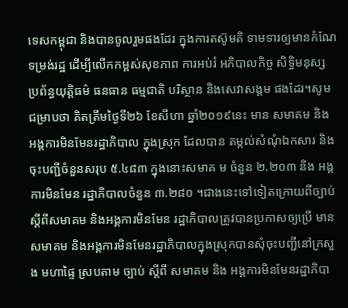ទេសកម្ពុជា និងបានចូលរួមផងដែរ ក្នុងការតស៊ូមតិ ទាមទារឲ្យមានកំណែទម្រង់រដ្ឋ ដើម្បីលើកកម្ពស់សុខភាព ការអប់រំ អភិបាលកិច្ច សិទ្ធិមនុស្ស ប្រព័ន្ធយុត្តិធម៌ ធនធាន ធម្មជាតិ បរិស្ថាន និងសេវាសង្គម ផងដែរ។សូមជម្រាបថា គិតត្រឹមថ្ងៃទី២៦ ខែសីហា ឆ្នាំ២០១៩នេះ មាន សមាគម និង អង្គការមិនមែនរដ្ឋាភិបាល ក្នុងស្រុក ដែលបាន តម្កល់សំណុំឯកសារ និងចុះបញ្ជីចំនួនសរុប ៥.៤៨៣ ក្នុងនោះសមាគ ម ចំនួន ២.២០៣ និង អង្គការមិនមែន រដ្ឋាភិបាលចំនួន ៣.២៨០ ។ជាងនេះទៅទៀតក្រោយពីច្បាប់ស្តីពីសមាគម និងអង្គការមិនមែន រដ្ឋាភិបាលត្រូវបានប្រកាសឲ្យប្រើ មានសមាគម និងអង្គការមិនមែនរដ្ឋាភិបាលក្នុងស្រុកបានសុំចុះបញ្ជីនៅក្រសួង មហាផ្ទៃ ស្របតាម ច្បាប់ ស្តីពី សមាគម និង អង្គការមិនមែនរដ្ឋាភិបា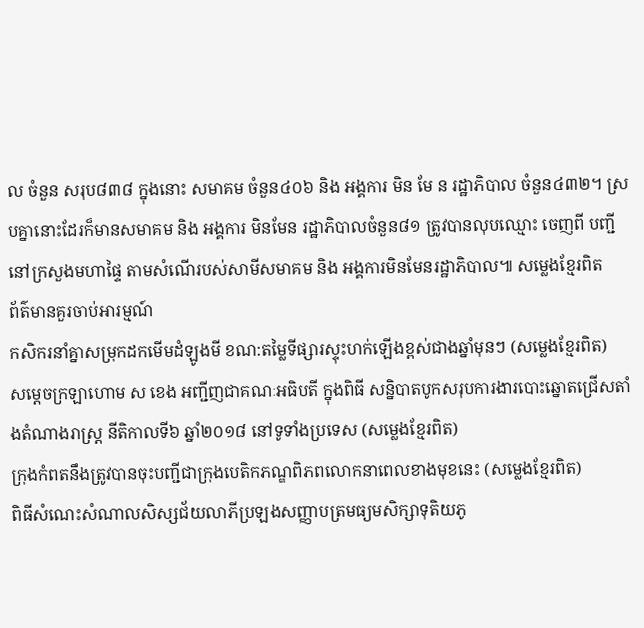ល ចំនួន សរុប៨៣៨ ក្នុងនោះ សមាគម ចំនួន៤០៦ និង អង្គការ មិន មែ ន រដ្ឋាភិបាល ចំនួន៤៣២។ ស្របគ្នានោះដែរក៏មានសមាគម និង អង្គការ មិនមែន រដ្ឋាភិបាលចំនួន៨១ ត្រូវបានលុបឈ្មោះ ចេញពី បញ្ជី នៅក្រសួងមហាផ្ទៃ តាមសំណើរបស់សាមីសមាគម និង អង្គការមិនមែនរដ្ឋាភិបាល៕ សម្លេងខ្មែរពិត
ព័ត៌មានគួរចាប់អារម្មណ៍
កសិករនាំគ្នាសម្រុកដកមើមដំឡូងមី ខណ:តម្លៃទីផ្សារស្ទុះហក់ឡើងខ្ពស់ជាងឆ្នាំមុនៗ (សម្លេងខ្មែរពិត)
សម្តេចក្រឡាហោម ស ខេង អញ្ជីញជាគណៈអធិបតី ក្នុងពិធី សន្និបាតបូកសរុបការងារបោះឆ្នោតជ្រើសតាំងតំណាងរាស្ត្រ នីតិកាលទី៦ ឆ្នាំ២០១៨ នៅទូទាំងប្រទេស (សម្លេងខ្មែរពិត)
ក្រុងកំពតនឹងត្រូវបានចុះបញ្ជីជាក្រុងបេតិកភណ្ឌពិភពលោកនាពេលខាងមុខនេះ (សម្លេងខ្មែរពិត)
ពិធីសំណេះសំណាលសិស្សជ័យលាភីប្រឡងសញ្ញាបត្រមធ្យមសិក្សាទុតិយភូ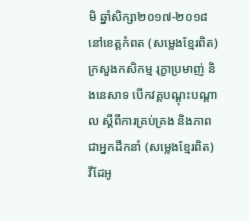មិ ឆ្នាំសិក្សា២០១៧-២០១៨ នៅខេត្តកំពត (សម្លេងខ្មែរពិត)
ក្រសួងកសិកម្ម រុក្ខាប្រមាញ់ និងនេសាទ បើកវគ្គបណ្តុះបណ្តាល ស្តីពីការគ្រប់គ្រង និងភាពជាអ្នកដឹកនាំ (សម្លេងខ្មែរពិត)
វីដែអូ